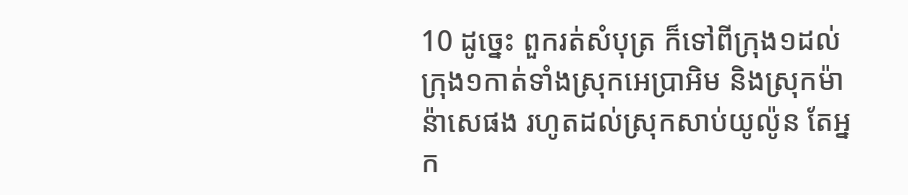10 ដូច្នេះ ពួករត់សំបុត្រ ក៏ទៅពីក្រុង១ដល់ក្រុង១កាត់ទាំងស្រុកអេប្រាអិម និងស្រុកម៉ាន៉ាសេផង រហូតដល់ស្រុកសាប់យូល៉ូន តែអ្នក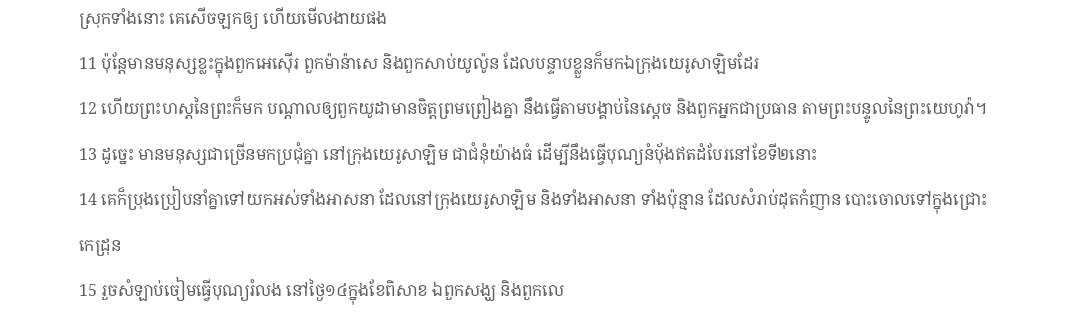ស្រុកទាំងនោះ គេសើចឡកឲ្យ ហើយមើលងាយផង
11 ប៉ុន្តែមានមនុស្សខ្លះក្នុងពួកអេស៊ើរ ពួកម៉ាន៉ាសេ និងពួកសាប់យូល៉ូន ដែលបន្ទាបខ្លួនក៏មកឯក្រុងយេរូសាឡិមដែរ
12 ហើយព្រះហស្តនៃព្រះក៏មក បណ្តាលឲ្យពួកយូដាមានចិត្តព្រមព្រៀងគ្នា នឹងធ្វើតាមបង្គាប់នៃស្តេច និងពួកអ្នកជាប្រធាន តាមព្រះបន្ទូលនៃព្រះយេហូវ៉ា។
13 ដូច្នេះ មានមនុស្សជាច្រើនមកប្រជុំគ្នា នៅក្រុងយេរូសាឡិម ជាជំនុំយ៉ាងធំ ដើម្បីនឹងធ្វើបុណ្យនំបុ័ងឥតដំបែរនៅខែទី២នោះ
14 គេក៏ប្រុងប្រៀបនាំគ្នាទៅយកអស់ទាំងអាសនា ដែលនៅក្រុងយេរូសាឡិម និងទាំងអាសនា ទាំងប៉ុន្មាន ដែលសំរាប់ដុតកំញាន បោះចោលទៅក្នុងជ្រោះកេដ្រុន
15 រួចសំឡាប់ចៀមធ្វើបុណ្យរំលង នៅថ្ងៃ១៤ក្នុងខែពិសាខ ឯពួកសង្ឃ និងពួកលេ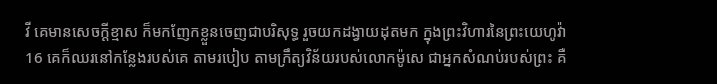វី គេមានសេចក្ដីខ្មាស ក៏មកញែកខ្លួនចេញជាបរិសុទ្ធ រួចយកដង្វាយដុតមក ក្នុងព្រះវិហារនៃព្រះយេហូវ៉ា
16 គេក៏ឈរនៅកន្លែងរបស់គេ តាមរបៀប តាមក្រឹត្យវិន័យរបស់លោកម៉ូសេ ជាអ្នកសំណប់របស់ព្រះ គឺ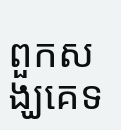ពួកសង្ឃគេទ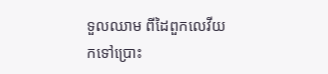ទួលឈាម ពីដៃពួកលេវីយកទៅប្រោះ